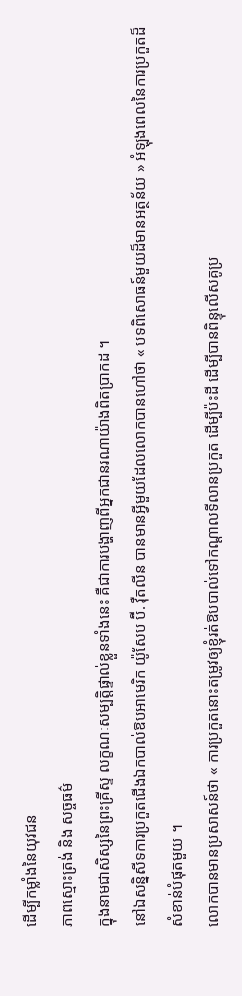ដើម្បីកម្លាំងនៃយុវជន
ភាពស្មោះត្រង់ និង សច្ចធម៌
ក្នុងនាមជាសិស្សនៃព្រះគ្រីស្ទ លក្ខណៈសម្បត្តិផ្ទាល់ខ្លួនទាំងនេះ គឺជាការបង្ហាញពីអ្នកជានរណាយ៉ាងពិតប្រាកដ ។
នៅឯសន្និសីទការប្រកួតជើងឯកបាល់ឱបអាមេរិក យ៉ូសែប ប៊ី. វ៉ឺតលីន បានមានអ្វីមួយដែលលោកបានហៅថា « បទពិសោធន៍មួយដ៏មានអត្ថន័យ » អំឡុងពេលនៃការប្រកួតដ៏សំខាន់បំផុតមួយ ។
លោកបានមានប្រសាសន៍ថា « ការប្រកួតនោះតម្រូវឲ្យខ្ញុំរត់ឱបបាល់ទៅកណ្ដាលទីលានប្រកួត ដើម្បីប៉ះដី ដើម្បីបានពិន្ទុលើសគូប្រ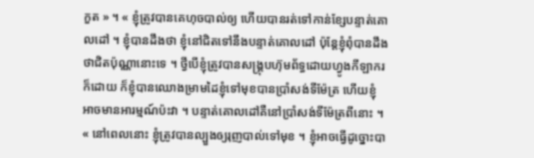កួត » ។ « ខ្ញុំត្រូវបានគេហុចបាល់ឲ្យ ហើយបានរត់ទៅកាន់ខ្សែបន្ទាត់គោលដៅ ។ ខ្ញុំបានដឹងថា ខ្ញុំនៅជិតទៅនឹងបន្ទាត់គោលដៅ ប៉ុន្តែខ្ញុំពុំបានដឹងថាជិតប៉ុណ្ណានោះទេ ។ ថ្វីបើខ្ញុំត្រូវបានសង្គ្រុបហ៊ុមព័ទ្ធដោយហ្វូងកីឡាករក៏ដោយ ក៏ខ្ញុំបានឈោងម្រាមដៃខ្ញុំទៅមុខបានប្រាំសង់ទីម៉ែត្រ ហើយខ្ញុំអាចមានអារម្មណ៍ប៉ះវា ។ បន្ទាត់គោលដៅគឺនៅប្រាំសង់ទីម៉ែត្រពីនោះ ។
« នៅពេលនោះ ខ្ញុំត្រូវបានល្បួងឲ្យរុញបាល់ទៅមុខ ។ ខ្ញុំអាចធ្វើដូច្នោះបា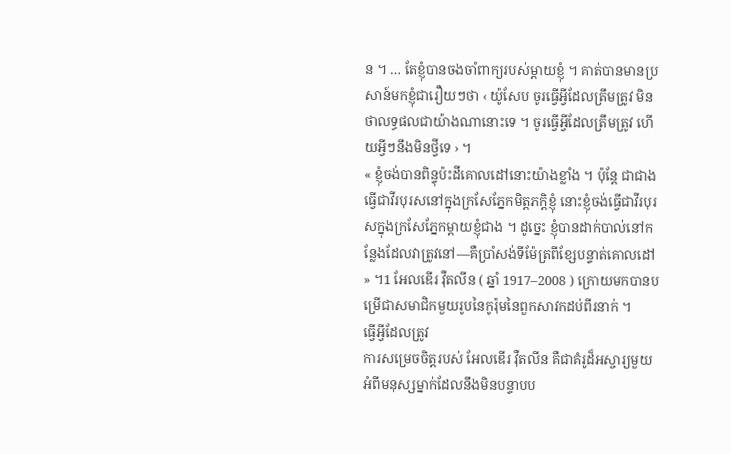ន ។ … តែខ្ញុំបានចងចាំពាក្យរបស់ម្ដាយខ្ញុំ ។ គាត់បានមានប្រសាន៍មកខ្ញុំជារឿយៗថា ‹ យ៉ូសែប ចូរធ្វើអ្វីដែលត្រឹមត្រូវ មិនថាលទ្ធផលជាយ៉ាងណានោះទេ ។ ចូរធ្វើអ្វីដែលត្រឹមត្រូវ ហើយអ្វីៗនឹងមិនថ្វីទេ › ។
« ខ្ញុំចង់បានពិន្ទុប៉ះដីគោលដៅនោះយ៉ាងខ្លាំង ។ ប៉ុន្តែ ជាជាងធ្វើជាវីរបុរសនៅក្នុងក្រសែភ្នែកមិត្តភក្ដិខ្ញុំ នោះខ្ញុំចង់ធ្វើជាវីរបុរសក្នុងក្រសែភ្នែកម្ដាយខ្ញុំជាង ។ ដូច្នេះ ខ្ញុំបានដាក់បាល់នៅកន្លែងដែលវាត្រូវនៅ—គឺប្រាំសង់ទីម៉ែត្រពីខ្សែបន្ទាត់គោលដៅ » ។1 អែលឌើរ វ៉ឺតលីន ( ឆ្នាំ 1917–2008 ) ក្រោយមកបានបម្រើជាសមាជិកមួយរូបនៃកូរ៉ុមនៃពួកសាវកដប់ពីរនាក់ ។
ធ្វើអ្វីដែលត្រូវ
ការសម្រេចចិត្តរបស់ អែលឌើរ វ៉ឺតលីន គឺជាគំរូដ៏អស្ចារ្យមួយ អំពីមនុស្សម្នាក់ដែលនឹងមិនបន្ទាបប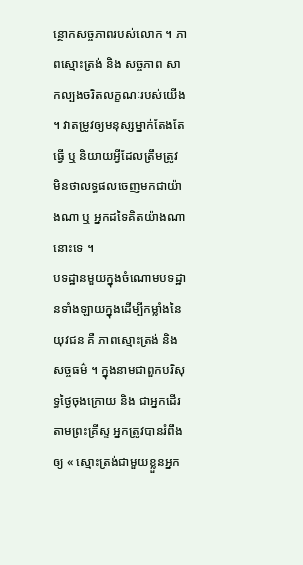ន្ថោកសច្ចភាពរបស់លោក ។ ភាពស្មោះត្រង់ និង សច្ចភាព សាកល្បងចរិតលក្ខណៈរបស់យើង ។ វាតម្រូវឲ្យមនុស្សម្នាក់តែងតែធ្វើ ឬ និយាយអ្វីដែលត្រឹមត្រូវ មិនថាលទ្ធផលចេញមកជាយ៉ាងណា ឬ អ្នកដទៃគិតយ៉ាងណានោះទេ ។
បទដ្ឋានមួយក្នុងចំណោមបទដ្ឋានទាំងឡាយក្នុងដើម្បីកម្លាំងនៃយុវជន គឺ ភាពស្មោះត្រង់ និង សច្ចធម៌ ។ ក្នុងនាមជាពួកបរិសុទ្ធថ្ងៃចុងក្រោយ និង ជាអ្នកដើរតាមព្រះគ្រីស្ទ អ្នកត្រូវបានរំពឹងឲ្យ « ស្មោះត្រង់ជាមួយខ្លួនអ្នក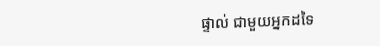ផ្ទាល់ ជាមួយអ្នកដទៃ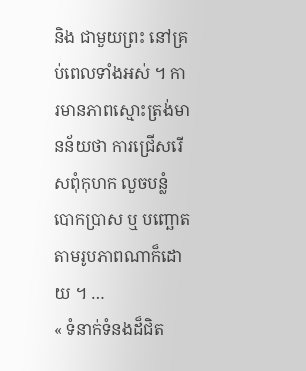និង ជាមួយព្រះ នៅគ្រប់ពេលទាំងអស់ ។ ការមានភាពស្មោះត្រង់មានន័យថា ការជ្រើសរើសពុំកុហក លួចបន្លំ បោកប្រាស ឬ បញ្ឆោត តាមរូបភាពណាក៏ដោយ ។ …
« ទំនាក់ទំនងដ៏ជិត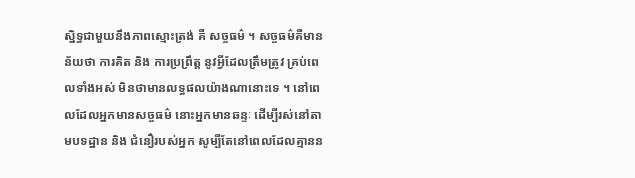ស្និទ្ធជាមួយនឹងភាពស្មោះត្រង់ គឺ សច្ចធម៌ ។ សច្ចធម៌គឺមានន័យថា ការគិត និង ការប្រព្រឹត្ត នូវអ្វីដែលត្រឹមត្រូវ គ្រប់ពេលទាំងអស់ មិនថាមានលទ្ធផលយ៉ាងណានោះទេ ។ នៅពេលដែលអ្នកមានសច្ចធម៌ នោះអ្នកមានឆន្ទៈ ដើម្បីរស់នៅតាមបទដ្ឋាន និង ជំនឿរបស់អ្នក សូម្បីតែនៅពេលដែលគ្មានន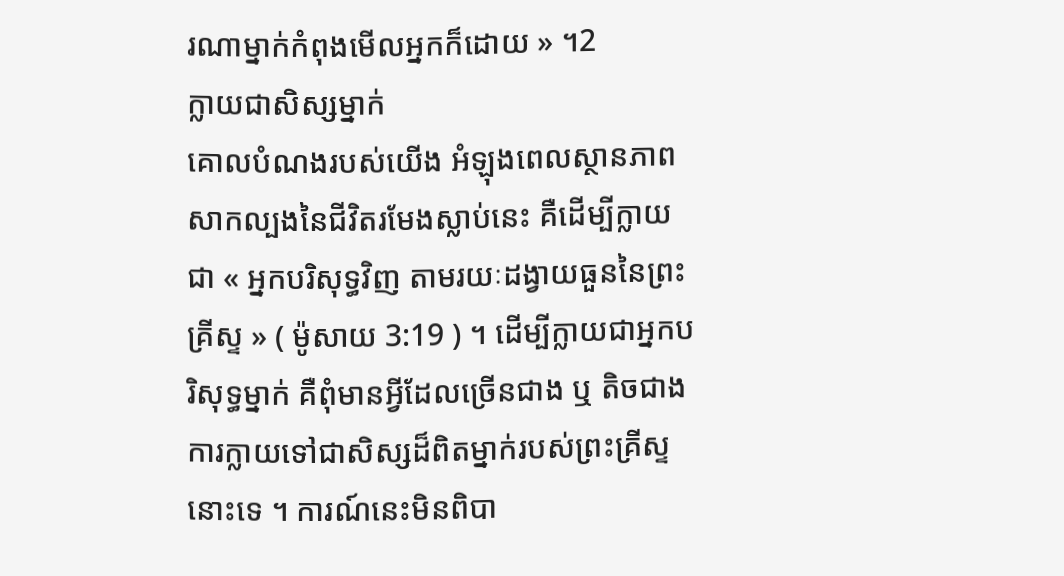រណាម្នាក់កំពុងមើលអ្នកក៏ដោយ » ។2
ក្លាយជាសិស្សម្នាក់
គោលបំណងរបស់យើង អំឡុងពេលស្ថានភាពសាកល្បងនៃជីវិតរមែងស្លាប់នេះ គឺដើម្បីក្លាយជា « អ្នកបរិសុទ្ធវិញ តាមរយៈដង្វាយធួននៃព្រះគ្រីស្ទ » ( ម៉ូសាយ 3:19 ) ។ ដើម្បីក្លាយជាអ្នកបរិសុទ្ធម្នាក់ គឺពុំមានអ្វីដែលច្រើនជាង ឬ តិចជាង ការក្លាយទៅជាសិស្សដ៏ពិតម្នាក់របស់ព្រះគ្រីស្ទនោះទេ ។ ការណ៍នេះមិនពិបា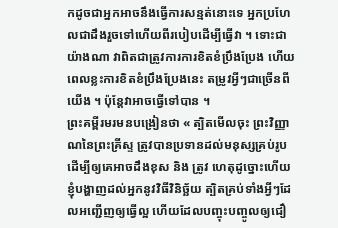កដូចជាអ្នកអាចនឹងធ្វើការសន្មត់នោះទេ អ្នកប្រហែលជាដឹងរួចទៅហើយពីរបៀបដើម្បីធ្វើវា ។ ទោះជាយ៉ាងណា វាពិតជាត្រូវការការខិតខំប្រឹងប្រែង ហើយពេលខ្លះការខិតខំប្រឹងប្រែងនេះ តម្រូវអ្វីៗជាច្រើនពីយើង ។ ប៉ុន្តែវាអាចធ្វើទៅបាន ។
ព្រះគម្ពីរមរមនបង្រៀនថា « ត្បិតមើលចុះ ព្រះវិញ្ញាណនៃព្រះគ្រីស្ទ ត្រូវបានប្រទានដល់មនុស្សគ្រប់រូប ដើម្បីឲ្យគេអាចដឹងខុស និង ត្រូវ ហេតុដូច្នោះហើយ ខ្ញុំបង្ហាញដល់អ្នកនូវវិធីវិនិច្ឆ័យ ត្បិតគ្រប់ទាំងអ្វីៗដែលអញ្ជើញឲ្យធ្វើល្អ ហើយដែលបញ្ចុះបញ្ចូលឲ្យជឿ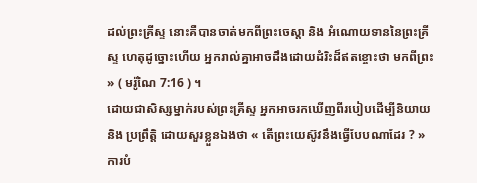ដល់ព្រះគ្រីស្ទ នោះគឺបានចាត់មកពីព្រះចេស្ដា និង អំណោយទាននៃព្រះគ្រីស្ទ ហេតុដូច្នោះហើយ អ្នករាល់គ្នាអាចដឹងដោយដំរិះដ៏ឥតខ្ចោះថា មកពីព្រះ » ( មរ៉ូណៃ 7:16 ) ។
ដោយជាសិស្សម្នាក់របស់ព្រះគ្រីស្ទ អ្នកអាចរកឃើញពីរបៀបដើម្បីនិយាយ និង ប្រព្រឹត្តិ ដោយសួរខ្លួនឯងថា « តើព្រះយេស៊ូវនឹងធ្វើបែបណាដែរ ? » ការបំ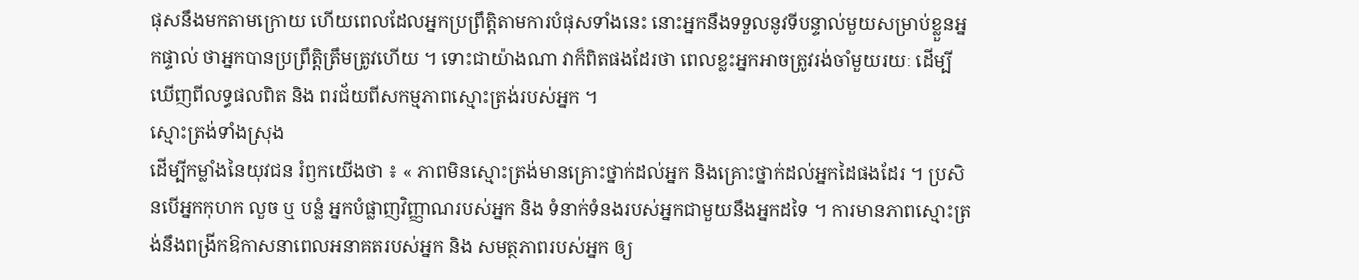ផុសនឹងមកតាមក្រោយ ហើយពេលដែលអ្នកប្រព្រឹត្តិតាមការបំផុសទាំងនេះ នោះអ្នកនឹងទទួលនូវទីបន្ទាល់មួយសម្រាប់ខ្លួនអ្នកផ្ទាល់ ថាអ្នកបានប្រព្រឹត្តិត្រឹមត្រូវហើយ ។ ទោះជាយ៉ាងណា វាក៏ពិតផងដែរថា ពេលខ្លះអ្នកអាចត្រូវរង់ចាំមួយរយៈ ដើម្បីឃើញពីលទ្ធផលពិត និង ពរជ័យពីសកម្មភាពស្មោះត្រង់របស់អ្នក ។
ស្មោះត្រង់ទាំងស្រុង
ដើម្បីកម្លាំងនៃយុវជន រំឭកយើងថា ៖ « ភាពមិនស្មោះត្រង់មានគ្រោះថ្នាក់ដល់អ្នក និងគ្រោះថ្នាក់ដល់អ្នកដៃផងដែរ ។ ប្រសិនបើអ្នកកុហក លួច ឬ បន្លំ អ្នកបំផ្លាញវិញ្ញាណរបស់អ្នក និង ទំនាក់ទំនងរបស់អ្នកជាមួយនឹងអ្នកដទៃ ។ ការមានភាពស្មោះត្រង់នឹងពង្រីកឱកាសនាពេលអនាគតរបស់អ្នក និង សមត្ថភាពរបស់អ្នក ឲ្យ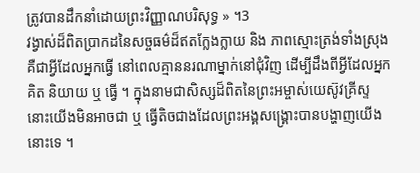ត្រូវបានដឹកនាំដោយព្រះវិញ្ញាណបរិសុទ្ធ » ។3
វង្វាស់ដ៏ពិតប្រាកដនៃសច្ចធម៌ដ៏ឥតក្លែងក្លាយ និង ភាពស្មោះត្រង់ទាំងស្រុង គឺជាអ្វីដែលអ្នកធ្វើ នៅពេលគ្មាននរណាម្នាក់នៅជុំវិញ ដើម្បីដឹងពីអ្វីដែលអ្នកគិត និយាយ ឬ ធ្វើ ។ ក្នុងនាមជាសិស្សដ៏ពិតនៃព្រះអម្ចាស់យេស៊ូវគ្រីស្ទ នោះយើងមិនអាចជា ឬ ធ្វើតិចជាងដែលព្រះអង្គសង្គ្រោះបានបង្ហាញយើងនោះទេ ។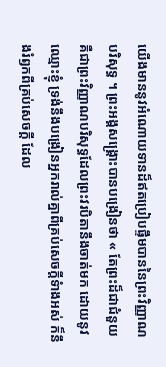យើងមាននូវអំណោយទានដ៏ឥតប្រៀបផ្ទឹមបាននៃព្រះវិញ្ញាណបរិសុទ្ធ ។ ព្រះអង្គសង្គ្រោះបានបង្រៀនថា « តែព្រះដ៏ជាជំនួយ គឺជាព្រះវិញ្ញាណបរិសុទ្ធដែលព្រះវរបិតានឹងចាត់មក ដោយនូវឈ្មោះខ្ញុំ ទ្រង់នឹងបង្រៀនអ្នករាល់គ្នាពីគ្រប់សេចក្តីទំាងអស់ ក៏នឹងរំឭកពីគ្រប់សេចក្តី ដែល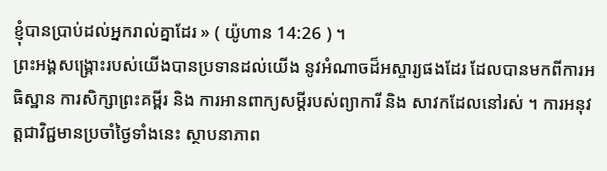ខ្ញុំបានប្រាប់ដល់អ្នករាល់គ្នាដែរ » ( យ៉ូហាន 14:26 ) ។
ព្រះអង្គសង្គ្រោះរបស់យើងបានប្រទានដល់យើង នូវអំណាចដ៏អស្ចារ្យផងដែរ ដែលបានមកពីការអធិស្ឋាន ការសិក្សាព្រះគម្ពីរ និង ការអានពាក្យសម្ដីរបស់ព្យាការី និង សាវកដែលនៅរស់ ។ ការអនុវត្តជាវិជ្ជមានប្រចាំថ្ងៃទាំងនេះ ស្ថាបនាភាព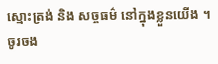ស្មោះត្រង់ និង សច្ចធម៌ នៅក្នុងខ្លួនយើង ។ ចូរចង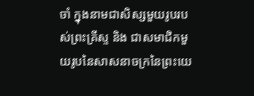ចាំ ក្នុងនាមជាសិស្សមួយរូបរបស់ព្រះគ្រីស្ទ និង ជាសមាជិកមួយរូបនៃសាសនាចក្រនៃព្រះយេ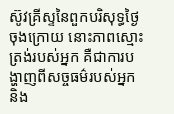ស៊ូវគ្រីស្ទនៃពួកបរិសុទ្ធថ្ងៃចុងក្រោយ នោះភាពស្មោះត្រង់របស់អ្នក គឺជាការបង្ហាញពីសច្ចធម៌របស់អ្នក និង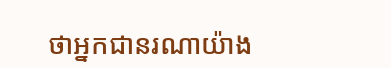ថាអ្នកជានរណាយ៉ាង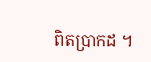ពិតប្រាកដ ។